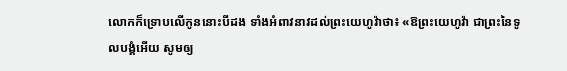លោកក៏ទ្រោបលើកូននោះបីដង ទាំងអំពាវនាវដល់ព្រះយេហូវ៉ាថា៖ «ឱព្រះយេហូវ៉ា ជាព្រះនៃទូលបង្គំអើយ សូមឲ្យ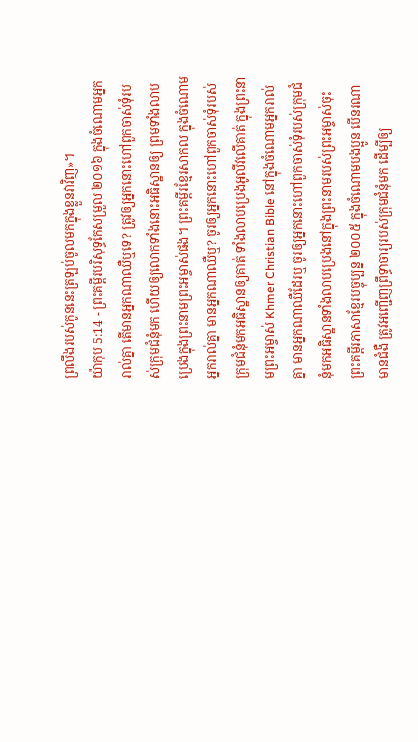ព្រលឹងរបស់កូននេះត្រឡប់ចូលមកក្នុងខ្លួនវាវិញ»។
យ៉ាកុប 5:14 - ព្រះគម្ពីរបរិសុទ្ធកែសម្រួល ២០១៦ ក្នុងចំណោមអ្នករាល់គ្នា តើមានអ្នកណាឈឺឬទេ? ត្រូវឲ្យអ្នកនោះហៅពួកចាស់ទុំរបស់ក្រុមជំនុំមក ហើយឲ្យលោកទាំងនោះអធិស្ឋានឲ្យ ព្រមទាំងលាបប្រេងក្នុងព្រះនាមព្រះអម្ចាស់ផង។ ព្រះគម្ពីរខ្មែរសាកល ក្នុងចំណោមអ្នករាល់គ្នា មានអ្នកណាឈឺឬ? ចូរឲ្យអ្នកនោះហៅពួកចាស់ទុំរបស់ក្រុមជំនុំមកអធិស្ឋានឲ្យគាត់ ទាំងលាបប្រេងអូលីវលើគាត់ ក្នុងព្រះនាមព្រះអម្ចាស់ Khmer Christian Bible នៅក្នុងចំណោមអ្នករាល់គ្នា មានអ្នកណាឈឺដែរឬ ចូរឲ្យអ្នកនោះហៅពួកចាស់ទុំរបស់ក្រុមជំនុំមកអធិស្ឋានទាំងលាបប្រេងនៅក្នុងព្រះនាមរបស់ព្រះអម្ចាស់ចុះ ព្រះគម្ពីរភាសាខ្មែរបច្ចុប្បន្ន ២០០៥ ក្នុងចំណោមបងប្អូន បើនរណាមានជំងឺ ត្រូវអញ្ជើញព្រឹទ្ធាចារ្យរបស់ក្រុមជំនុំមក ដើម្បីឲ្យ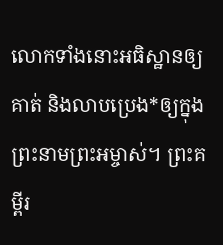លោកទាំងនោះអធិស្ឋានឲ្យគាត់ និងលាបប្រេង*ឲ្យក្នុងព្រះនាមព្រះអម្ចាស់។ ព្រះគម្ពីរ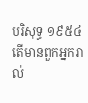បរិសុទ្ធ ១៩៥៤ តើមានពួកអ្នករាល់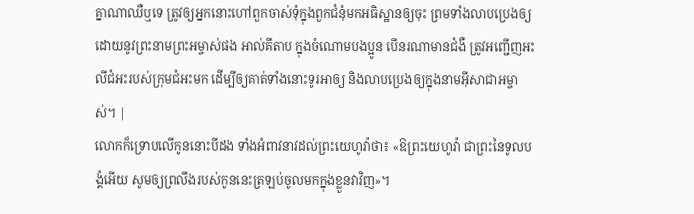គ្នាណាឈឺឬទេ ត្រូវឲ្យអ្នកនោះហៅពួកចាស់ទុំក្នុងពួកជំនុំមកអធិស្ឋានឲ្យចុះ ព្រមទាំងលាបប្រេងឲ្យ ដោយនូវព្រះនាមព្រះអម្ចាស់ផង អាល់គីតាប ក្នុងចំណោមបងប្អូន បើនរណាមានជំងឺ ត្រូវអញ្ជើញអះលីជំអះរបស់ក្រុមជំអះមក ដើម្បីឲ្យគាត់ទាំងនោះទូរអាឲ្យ និងលាបប្រេងឲ្យក្នុងនាមអ៊ីសាជាអម្ចាស់។ |
លោកក៏ទ្រោបលើកូននោះបីដង ទាំងអំពាវនាវដល់ព្រះយេហូវ៉ាថា៖ «ឱព្រះយេហូវ៉ា ជាព្រះនៃទូលបង្គំអើយ សូមឲ្យព្រលឹងរបស់កូននេះត្រឡប់ចូលមកក្នុងខ្លួនវាវិញ»។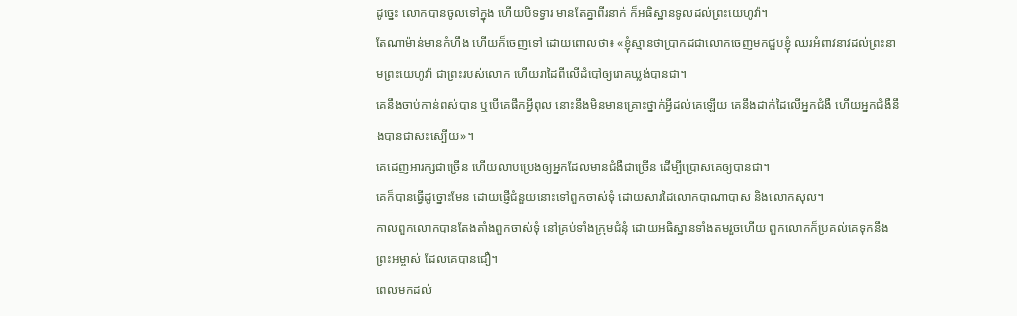ដូច្នេះ លោកបានចូលទៅក្នុង ហើយបិទទ្វារ មានតែគ្នាពីរនាក់ ក៏អធិស្ឋានទូលដល់ព្រះយេហូវ៉ា។
តែណាម៉ាន់មានកំហឹង ហើយក៏ចេញទៅ ដោយពោលថា៖ «ខ្ញុំស្មានថាប្រាកដជាលោកចេញមកជួបខ្ញុំ ឈរអំពាវនាវដល់ព្រះនាមព្រះយេហូវ៉ា ជាព្រះរបស់លោក ហើយរាដៃពីលើដំបៅឲ្យរោគឃ្លង់បានជា។
គេនឹងចាប់កាន់ពស់បាន ឬបើគេផឹកអ្វីពុល នោះនឹងមិនមានគ្រោះថ្នាក់អ្វីដល់គេឡើយ គេនឹងដាក់ដៃលើអ្នកជំងឺ ហើយអ្នកជំងឺនឹងបានជាសះស្បើយ»។
គេដេញអារក្សជាច្រើន ហើយលាបប្រេងឲ្យអ្នកដែលមានជំងឺជាច្រើន ដើម្បីប្រោសគេឲ្យបានជា។
គេក៏បានធ្វើដូច្នោះមែន ដោយផ្ញើជំនួយនោះទៅពួកចាស់ទុំ ដោយសារដៃលោកបាណាបាស និងលោកសុល។
កាលពួកលោកបានតែងតាំងពួកចាស់ទុំ នៅគ្រប់ទាំងក្រុមជំនុំ ដោយអធិស្ឋានទាំងតមរួចហើយ ពួកលោកក៏ប្រគល់គេទុកនឹងព្រះអម្ចាស់ ដែលគេបានជឿ។
ពេលមកដល់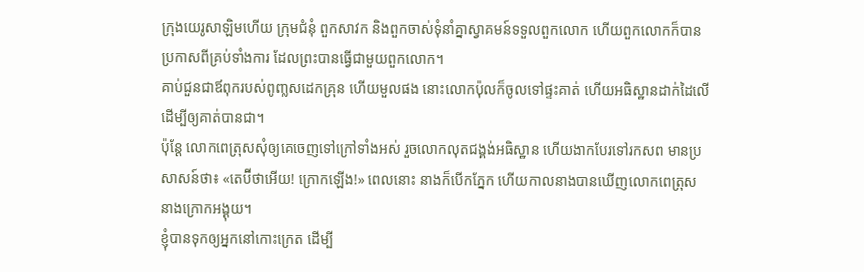ក្រុងយេរូសាឡិមហើយ ក្រុមជំនុំ ពួកសាវក និងពួកចាស់ទុំនាំគ្នាស្វាគមន៍ទទួលពួកលោក ហើយពួកលោកក៏បានប្រកាសពីគ្រប់ទាំងការ ដែលព្រះបានធ្វើជាមួយពួកលោក។
គាប់ជួនជាឪពុករបស់ពូញ្លសដេកគ្រុន ហើយមួលផង នោះលោកប៉ុលក៏ចូលទៅផ្ទះគាត់ ហើយអធិស្ឋានដាក់ដៃលើ ដើម្បីឲ្យគាត់បានជា។
ប៉ុន្ដែ លោកពេត្រុសសុំឲ្យគេចេញទៅក្រៅទាំងអស់ រួចលោកលុតជង្គង់អធិស្ឋាន ហើយងាកបែរទៅរកសព មានប្រសាសន៍ថា៖ «តេប៊ីថាអើយ! ក្រោកឡើង!» ពេលនោះ នាងក៏បើកភ្នែក ហើយកាលនាងបានឃើញលោកពេត្រុស នាងក្រោកអង្គុយ។
ខ្ញុំបានទុកឲ្យអ្នកនៅកោះក្រេត ដើម្បី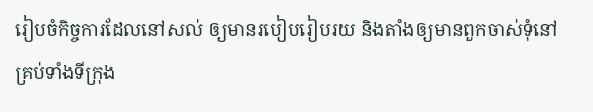រៀបចំកិច្ចការដែលនៅសល់ ឲ្យមានរបៀបរៀបរយ និងតាំងឲ្យមានពួកចាស់ទុំនៅគ្រប់ទាំងទីក្រុង